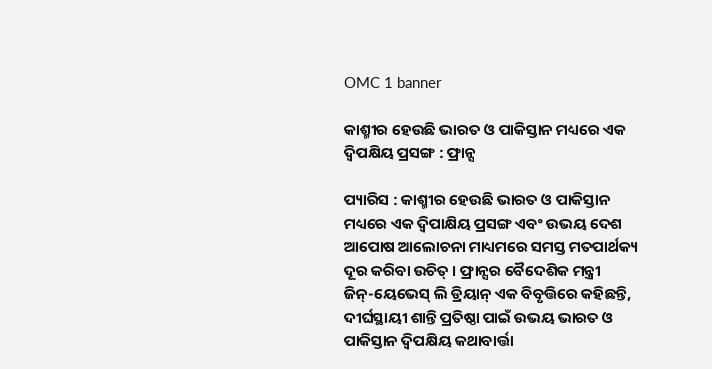OMC 1 banner

କାଶ୍ମୀର ହେଉଛି ଭାରତ ଓ ପାକିସ୍ତାନ ମଧ୍ୟରେ ଏକ ଦ୍ୱିପକ୍ଷିୟ ପ୍ରସଙ୍ଗ : ଫ୍ରାନ୍ସ

ପ୍ୟାରିସ : କାଶ୍ମୀର ହେଉଛି ଭାରତ ଓ ପାକିସ୍ତାନ ମଧ୍ୟରେ ଏକ ଦ୍ୱିପାକ୍ଷିୟ ପ୍ରସଙ୍ଗ ଏବଂ ଉଭୟ ଦେଶ ଆପୋଷ ଆଲୋଚନା ମାଧ୍ୟମରେ ସମସ୍ତ ମତପାର୍ଥକ୍ୟ ଦୂର କରିବା ଉଚିତ୍‍ । ଫ୍ରାନ୍ସର ବୈଦେଶିକ ମନ୍ତ୍ରୀ ଜିନ୍‍-ୟେଭେସ୍‍ ଲି ଡ୍ରିୟାନ୍‍ ଏକ ବିବୃତ୍ତିରେ କହିଛନ୍ତି, ଦୀର୍ଘସ୍ଥାୟୀ ଶାନ୍ତି ପ୍ରତିଷ୍ଠା ପାଇଁ ଉଭୟ ଭାରତ ଓ ପାକିସ୍ତାନ ଦ୍ୱିପକ୍ଷିୟ କଥାବାର୍ତ୍ତା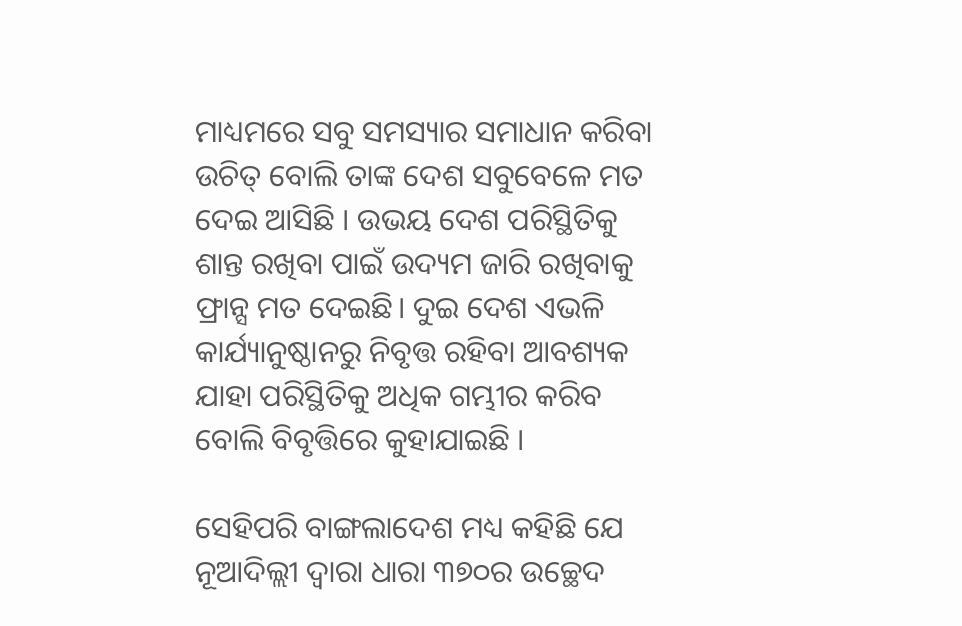ମାଧ୍ୟମରେ ସବୁ ସମସ୍ୟାର ସମାଧାନ କରିବା ଉଚିତ୍‍ ବୋଲି ତାଙ୍କ ଦେଶ ସବୁବେଳେ ମତ ଦେଇ ଆସିଛି । ଉଭୟ ଦେଶ ପରିସ୍ଥିତିକୁ ଶାନ୍ତ ରଖିବା ପାଇଁ ଉଦ୍ୟମ ଜାରି ରଖିବାକୁ ଫ୍ରାନ୍ସ ମତ ଦେଇଛି। ଦୁଇ ଦେଶ ଏଭଳି କାର୍ଯ୍ୟାନୁଷ୍ଠାନରୁ ନିବୃତ୍ତ ରହିବା ଆବଶ୍ୟକ ଯାହା ପରିସ୍ଥିତିକୁ ଅଧିକ ଗମ୍ଭୀର କରିବ ବୋଲି ବିବୃତ୍ତିରେ କୁହାଯାଇଛି ।

ସେହିପରି ବାଙ୍ଗଲାଦେଶ ମଧ୍ୟ କହିଛି ଯେ ନୂଆଦିଲ୍ଲୀ ଦ୍ୱାରା ଧାରା ୩୭୦ର ଉଚ୍ଛେଦ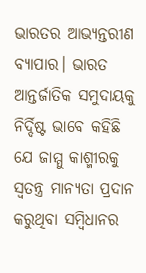ଭାରତର ଆଭ୍ୟନ୍ତରୀଣ ବ୍ୟାପାର। ଭାରତ ଆନ୍ତର୍ଜାତିକ ସମୁଦାୟକୁ ନିର୍ଦ୍ଦିଷ୍ଟ ଭାବେ କହିଛି ଯେ ଜାମ୍ମୁ କାଶ୍ମୀରକୁ ସ୍ୱତନ୍ତ୍ର ମାନ୍ୟତା ପ୍ରଦାନ କରୁଥିବା ସମ୍ବିଧାନର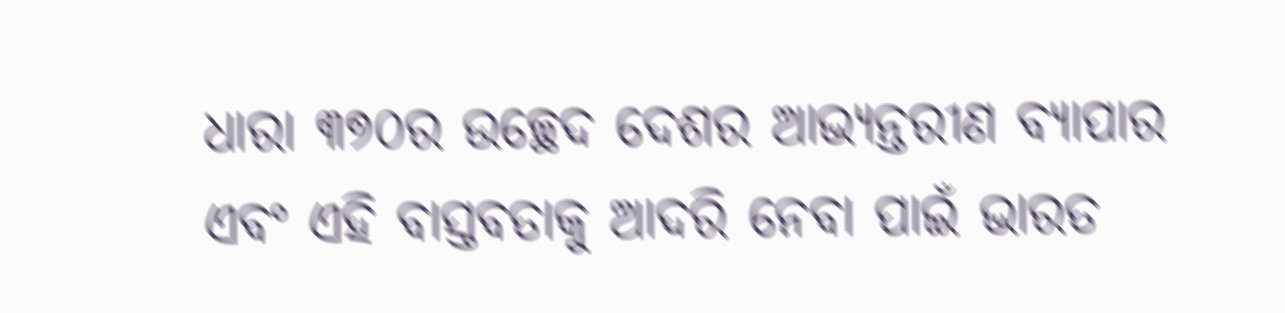ଧାରା ୩୭୦ର ଉଚ୍ଛେଦ ଦେଶର ଆଭ୍ୟନ୍ତରୀଣ ବ୍ୟାପାର ଏବଂ ଏହି ବାସ୍ତବତାକୁ ଆଦରି ନେବା ପାଇଁ ଭାରତ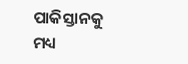ପାକିସ୍ତାନକୁ ମଧ୍ୟ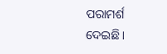ପରାମର୍ଶ
ଦେଇଛି।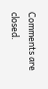Comments are closed.